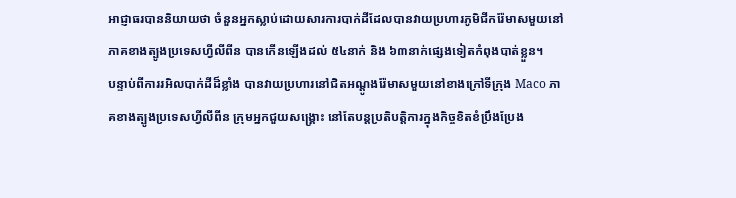អាជ្ញាធរបាននិយាយថា ចំនួនអ្នកស្លាប់ដោយសារការបាក់ដីដែលបានវាយប្រហារភូមិជីករ៉ែមាសមួយនៅភាគខាងត្បូងប្រទេសហ្វីលីពីន បានកើនឡើងដល់ ៥៤នាក់ និង ៦៣នាក់ផ្សេងទៀតកំពុងបាត់ខ្លួន។
បន្ទាប់ពីការរអិលបាក់ដីដ៏ខ្លាំង បានវាយប្រហារនៅជិតអណ្តូងរ៉ែមាសមួយនៅខាងក្រៅទីក្រុង Maco ភាគខាងត្បូងប្រទេសហ្វីលីពីន ក្រុមអ្នកជួយសង្គ្រោះ នៅតែបន្តប្រតិបត្តិការក្នុងកិច្ចខិតខំប្រឹងប្រែង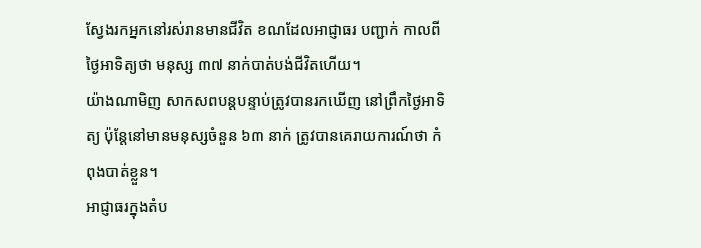ស្វែងរកអ្នកនៅរស់រានមានជីវិត ខណដែលអាជ្ញាធរ បញ្ជាក់ កាលពីថ្ងៃអាទិត្យថា មនុស្ស ៣៧ នាក់បាត់បង់ជីវិតហើយ។
យ៉ាងណាមិញ សាកសពបន្តបន្ទាប់ត្រូវបានរកឃើញ នៅព្រឹកថ្ងៃអាទិត្យ ប៉ុន្តែនៅមានមនុស្សចំនួន ៦៣ នាក់ ត្រូវបានគេរាយការណ៍ថា កំពុងបាត់ខ្លួន។
អាជ្ញាធរក្នុងតំប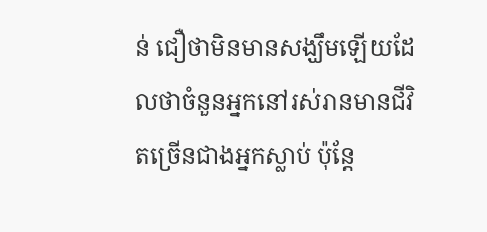ន់ ជឿថាមិនមានសង្ឃឹមឡើយដែលថាចំនួនអ្នកនៅរស់រានមានជីវិតច្រើនជាងអ្នកស្លាប់ ប៉ុន្តែ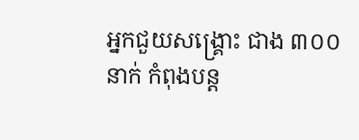អ្នកជួយសង្គ្រោះ ជាង ៣០០ នាក់ កំពុងបន្ត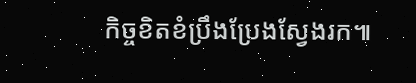កិច្ចខិតខំប្រឹងប្រែងស្វែងរក៕